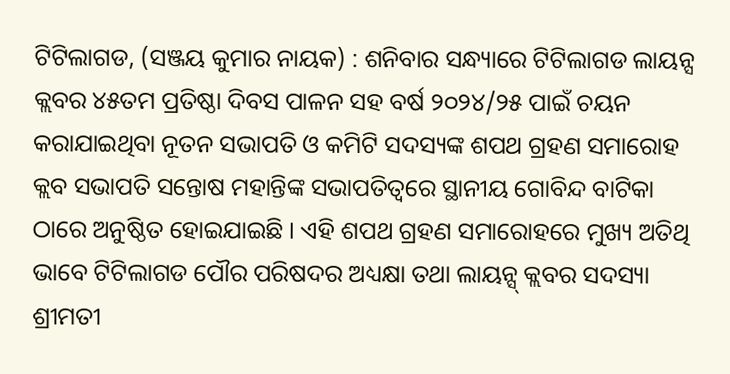ଟିଟିଲାଗଡ, (ସଞ୍ଜୟ କୁମାର ନାୟକ) : ଶନିବାର ସନ୍ଧ୍ୟାରେ ଟିଟିଲାଗଡ ଲାୟନ୍ସ କ୍ଲବର ୪୫ତମ ପ୍ରତିଷ୍ଠା ଦିବସ ପାଳନ ସହ ବର୍ଷ ୨୦୨୪/୨୫ ପାଇଁ ଚୟନ କରାଯାଇଥିବା ନୂତନ ସଭାପତି ଓ କମିଟି ସଦସ୍ୟଙ୍କ ଶପଥ ଗ୍ରହଣ ସମାରୋହ କ୍ଲବ ସଭାପତି ସନ୍ତୋଷ ମହାନ୍ତିଙ୍କ ସଭାପତିତ୍ୱରେ ସ୍ଥାନୀୟ ଗୋବିନ୍ଦ ବାଟିକା ଠାରେ ଅନୁଷ୍ଠିତ ହୋଇଯାଇଛି । ଏହି ଶପଥ ଗ୍ରହଣ ସମାରୋହରେ ମୁଖ୍ୟ ଅତିଥି ଭାବେ ଟିଟିଲାଗଡ ପୌର ପରିଷଦର ଅଧ୍ୟକ୍ଷା ତଥା ଲାୟନ୍ସ୍ କ୍ଲବର ସଦସ୍ୟା ଶ୍ରୀମତୀ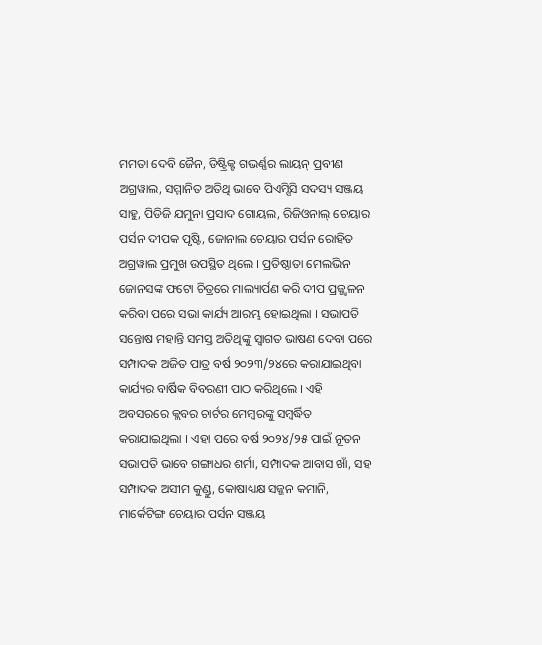ମମତା ଦେବି ଜୈନ, ଡିଷ୍ଟ୍ରିକ୍ଟ ଗଭର୍ଣ୍ଣର ଲାୟନ୍ ପ୍ରବୀଣ ଅଗ୍ରୱାଲ, ସମ୍ମାନିତ ଅତିଥି ଭାବେ ପିଏମ୍ସିସି ସଦସ୍ୟ ସଞ୍ଜୟ ସାହୁ, ପିଡିଜି ଯମୁନା ପ୍ରସାଦ ଗୋୟଲ, ରିଜିଓନାଲ୍ ଚେୟାର ପର୍ସନ ଦୀପକ ପୃଷ୍ଟି, ଜୋନାଲ ଚେୟାର ପର୍ସନ ରୋହିତ ଅଗ୍ରୱାଲ ପ୍ରମୁଖ ଉପସ୍ଥିତ ଥିଲେ । ପ୍ରତିଷ୍ଠାତା ମେଲଭିନ ଜୋନସଙ୍କ ଫଟୋ ଚିତ୍ରରେ ମାଲ୍ୟାର୍ପଣ କରି ଦୀପ ପ୍ରଜ୍ଜ୍ୱଳନ କରିବା ପରେ ସଭା କାର୍ଯ୍ୟ ଆରମ୍ଭ ହୋଇଥିଲା । ସଭାପତି ସନ୍ତୋଷ ମହାନ୍ତି ସମସ୍ତ ଅତିଥିଙ୍କୁ ସ୍ୱାଗତ ଭାଷଣ ଦେବା ପରେ ସମ୍ପାଦକ ଅଜିତ ପାତ୍ର ବର୍ଷ ୨୦୨୩/୨୪ରେ କରାଯାଇଥିବା କାର୍ଯ୍ୟର ବାର୍ଷିକ ବିବରଣୀ ପାଠ କରିଥିଲେ । ଏହି ଅବସରରେ କ୍ଲବର ଚାର୍ଟର ମେମ୍ବରଙ୍କୁ ସମ୍ବର୍ଦ୍ଧିତ କରାଯାଇଥିଲା । ଏହା ପରେ ବର୍ଷ ୨୦୨୪/୨୫ ପାଇଁ ନୂତନ ସଭାପତି ଭାବେ ଗଙ୍ଗାଧର ଶର୍ମା, ସମ୍ପାଦକ ଆବାସ ଖାଁ, ସହ ସମ୍ପାଦକ ଅସୀମ କୁଣ୍ଡୁ, କୋଷାଧ୍ୟକ୍ଷ ସଜ୍ଜନ କମାନି, ମାର୍କେଟିଙ୍ଗ ଚେୟାର ପର୍ସନ ସଞ୍ଜୟ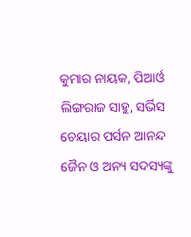କୁମାର ନାୟକ, ପିଆର୍ଓ ଲିଙ୍ଗରାଜ ସାହୁ, ସର୍ଭିସ ଚେୟାର ପର୍ସନ ଆନନ୍ଦ ଜୈନ ଓ ଅନ୍ୟ ସଦସ୍ୟଙ୍କୁ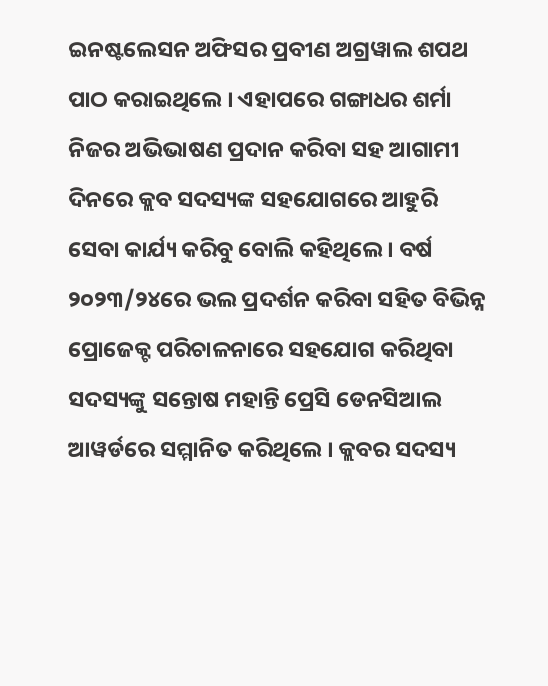ଇନଷ୍ଟଲେସନ ଅଫିସର ପ୍ରବୀଣ ଅଗ୍ରୱାଲ ଶପଥ ପାଠ କରାଇଥିଲେ । ଏହାପରେ ଗଙ୍ଗାଧର ଶର୍ମା ନିଜର ଅଭିଭାଷଣ ପ୍ରଦାନ କରିବା ସହ ଆଗାମୀ ଦିନରେ କ୍ଲବ ସଦସ୍ୟଙ୍କ ସହଯୋଗରେ ଆହୁରି ସେବା କାର୍ଯ୍ୟ କରିବୁ ବୋଲି କହିଥିଲେ । ବର୍ଷ ୨୦୨୩/୨୪ରେ ଭଲ ପ୍ରଦର୍ଶନ କରିବା ସହିତ ବିଭିନ୍ନ ପ୍ରୋଜେକ୍ଟ ପରିଚାଳନାରେ ସହଯୋଗ କରିଥିବା ସଦସ୍ୟଙ୍କୁ ସନ୍ତୋଷ ମହାନ୍ତି ପ୍ରେସି ଡେନସିଆଲ ଆୱର୍ଡରେ ସମ୍ମାନିତ କରିଥିଲେ । କ୍ଲବର ସଦସ୍ୟ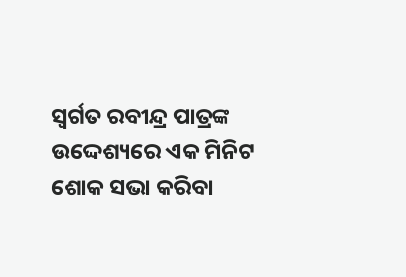ସ୍ୱର୍ଗତ ରବୀନ୍ଦ୍ର ପାତ୍ରଙ୍କ ଉଦ୍ଦେଶ୍ୟରେ ଏକ ମିନିଟ ଶୋକ ସଭା କରିବା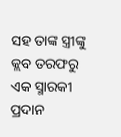ସହ ତାଙ୍କ ସ୍ତ୍ରୀଙ୍କୁ କ୍ଲବ ତରଫରୁ ଏକ ସ୍ମାରକୀ ପ୍ରଦାନ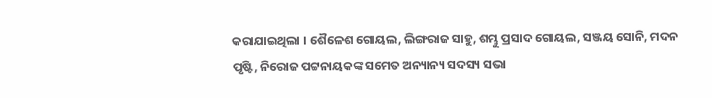କରାଯାଇଥିଲା । ଶୈଳେଶ ଗୋୟଲ, ଲିଙ୍ଗରାଜ ସାହୁ, ଶମ୍ଭୁ ପ୍ରସାଦ ଗୋୟଲ, ସଞ୍ଜୟ ସୋନି, ମଦନ ପୃଷ୍ଟି, ନିରୋଜ ପଟ୍ଟନାୟକଙ୍କ ସମେତ ଅନ୍ୟାନ୍ୟ ସଦସ୍ୟ ସଭା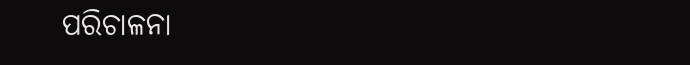ପରିଚାଳନା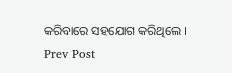କରିବାରେ ସହଯୋଗ କରିଥିଲେ ।
Prev Post